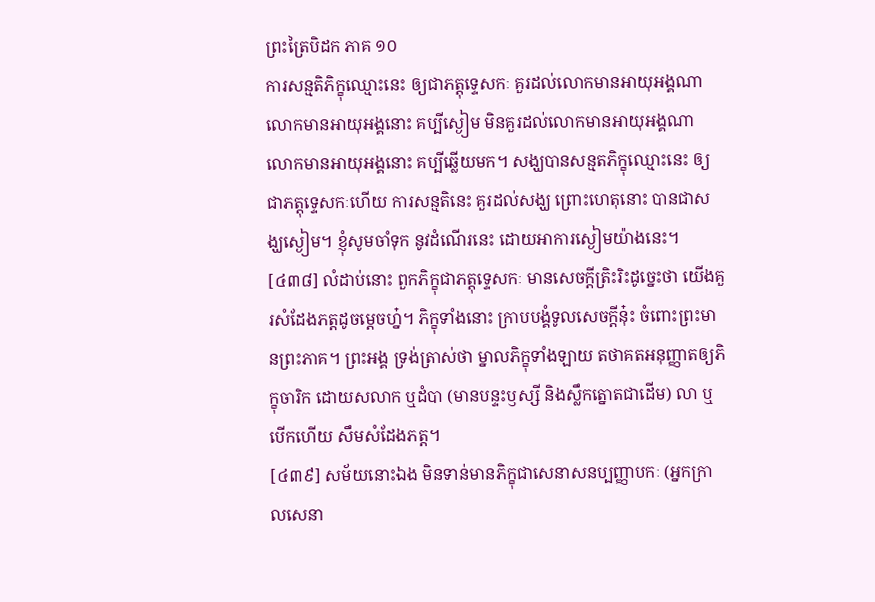ព្រះត្រៃបិដក ភាគ ១០
ការសន្មតិភិក្ខុឈ្មោះនេះ ឲ្យជាភត្តុទ្ទេសកៈ គួរដល់លោកមានអាយុអង្គណា លោកមានអាយុអង្គនោះ គប្បីស្ងៀម មិនគួរដល់លោកមានអាយុអង្គណា លោកមានអាយុអង្គនោះ គប្បីឆ្លើយមក។ សង្ឃបានសន្មតភិក្ខុឈ្មោះនេះ ឲ្យជាភត្តុទ្ទេសកៈហើយ ការសន្មតិនេះ គួរដល់សង្ឃ ព្រោះហេតុនោះ បានជាសង្ឃស្ងៀម។ ខ្ញុំសូមចាំទុក នូវដំណើរនេះ ដោយអាការស្ងៀមយ៉ាងនេះ។
[៤៣៨] លំដាប់នោះ ពួកភិក្ខុជាភត្តុទ្ទេសកៈ មានសេចក្តីត្រិះរិះដូច្នេះថា យើងគួរសំដែងភត្តដូចម្តេចហ្ន៎។ ភិក្ខុទាំងនោះ ក្រាបបង្គំទូលសេចក្តីនុ៎ះ ចំពោះព្រះមានព្រះភាគ។ ព្រះអង្គ ទ្រង់ត្រាស់ថា ម្នាលភិក្ខុទាំងឡាយ តថាគតអនុញ្ញាតឲ្យភិក្ខុចារិក ដោយសលាក ឬដំបា (មានបន្ទះឫស្សី និងស្លឹកត្នោតជាដើម) លា ឬបើកហើយ សឹមសំដែងភត្ត។
[៤៣៩] សម័យនោះឯង មិនទាន់មានភិក្ខុជាសេនាសនប្បញ្ញាបកៈ (អ្នកក្រាលសេនា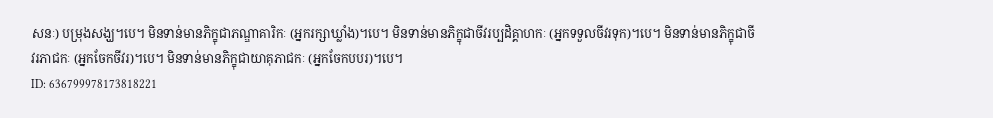សនៈ) បម្រុងសង្ឃ។បេ។ មិនទាន់មានភិក្ខុជាភណ្ឌាគារិកៈ (អ្នករក្សាឃ្លាំង)។បេ។ មិនទាន់មានភិក្ខុជាចីវរប្បដិគ្គាហកៈ (អ្នកទទួលចីវរទុក)។បេ។ មិនទាន់មានភិក្ខុជាចីវរភាជកៈ (អ្នកចែកចីវរ)។បេ។ មិនទាន់មានភិក្ខុជាយាគុភាជកៈ (អ្នកចែកបបរ)។បេ។
ID: 636799978173818221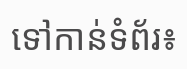ទៅកាន់ទំព័រ៖